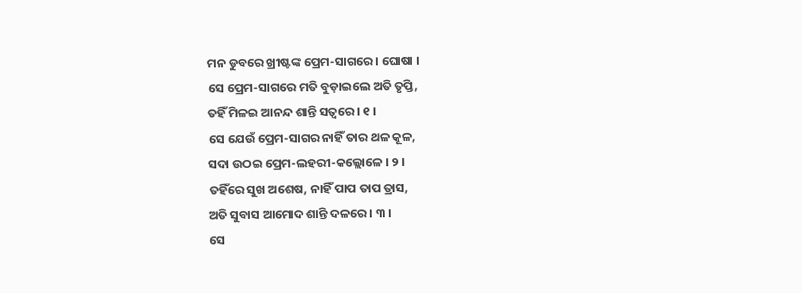ମନ ଡୁବରେ ଖ୍ରୀଷ୍ଟଙ୍କ ପ୍ରେମ-ସାଗରେ । ଘୋଷା ।
ସେ ପ୍ରେମ-ସାଗରେ ମତି ବୁଡ଼ାଇଲେ ଅତି ତୃପ୍ତି,
ତହିଁ ମିଳଇ ଆନନ୍ଦ ଶାନ୍ତି ସତ୍ୱରେ । ୧ ।
ସେ ଯେଉଁ ପ୍ରେମ-ସାଗର ନାହିଁ ତାର ଥଳ କୂଳ,
ସଦା ଉଠଇ ପ୍ରେମ-ଲହରୀ-କଲ୍ଲୋଳେ । ୨ ।
ତହିଁରେ ସୁଖ ଅଶେଷ, ନାହିଁ ପାପ ତାପ ତ୍ରାସ,
ଅତି ସୁବାସ ଆମୋଦ ଶାନ୍ତି ଦଳରେ । ୩ ।
ସେ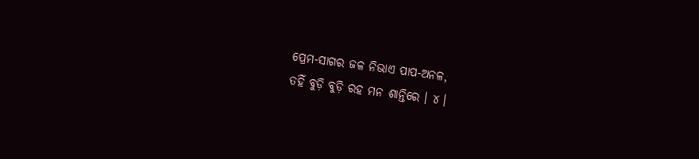ପ୍ରେମ-ସାଗର ଜଳ ନିଭାଏ ପାପ-ଅନଳ,
ତହିଁ ବୁଡ଼ି ବୁଡ଼ି ରହ ମନ ଶାନ୍ତିରେ । ୪ ।